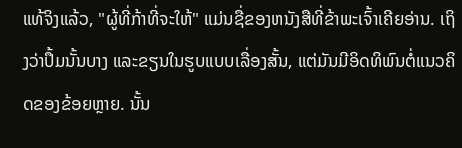ແທ້ຈິງແລ້ວ, "ຜູ້ທີ່ກ້າທີ່ຈະໃຫ້" ແມ່ນຊື່ຂອງຫນັງສືທີ່ຂ້າພະເຈົ້າເຄີຍອ່ານ. ເຖິງວ່າປຶ້ມນັ້ນບາງ ແລະຂຽນໃນຮູບແບບເລື່ອງສັ້ນ, ແຕ່ມັນມີອິດທິພົນຕໍ່ແນວຄິດຂອງຂ້ອຍຫຼາຍ. ນັ້ນ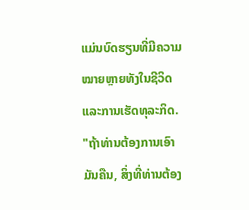ແມ່ນບົດຮຽນທີ່ມີຄວາມໝາຍຫຼາຍທັງໃນຊີວິດແລະການເຮັດທຸລະກິດ. "ຖ້າທ່ານຕ້ອງການເອົາມັນຄືນ, ສິ່ງທີ່ທ່ານຕ້ອງ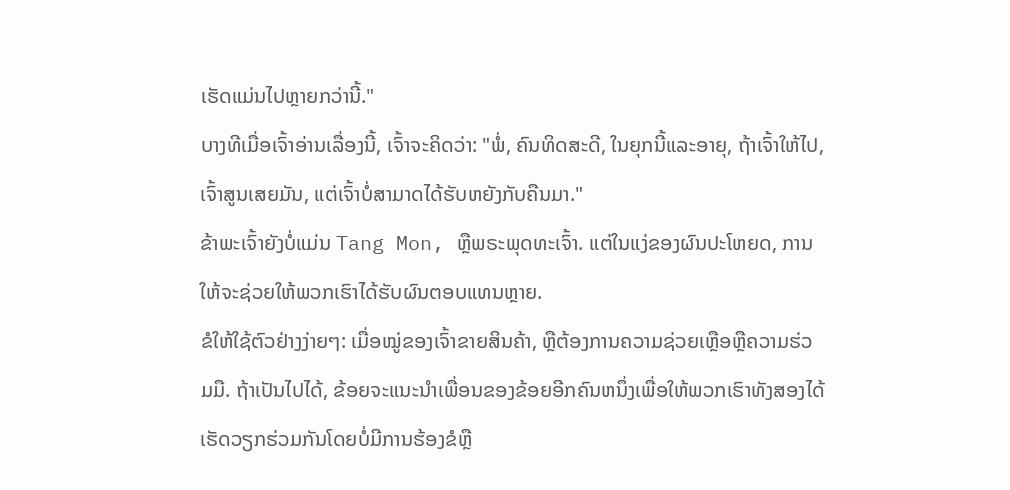ເຮັດແມ່ນໄປຫຼາຍກວ່ານີ້."
ບາງທີເມື່ອເຈົ້າອ່ານເລື່ອງນີ້, ເຈົ້າຈະຄິດວ່າ: "ພໍ່, ຄົນທິດສະດີ, ໃນຍຸກນີ້ແລະອາຍຸ, ຖ້າເຈົ້າໃຫ້ໄປ, ເຈົ້າສູນເສຍມັນ, ແຕ່ເຈົ້າບໍ່ສາມາດໄດ້ຮັບຫຍັງກັບຄືນມາ."
ຂ້າພະເຈົ້າຍັງບໍ່ແມ່ນ Tang Mon, ຫຼືພຣະພຸດທະເຈົ້າ. ແຕ່ໃນແງ່ຂອງຜົນປະໂຫຍດ, ການໃຫ້ຈະຊ່ວຍໃຫ້ພວກເຮົາໄດ້ຮັບຜົນຕອບແທນຫຼາຍ.
ຂໍໃຫ້ໃຊ້ຕົວຢ່າງງ່າຍໆ: ເມື່ອໝູ່ຂອງເຈົ້າຂາຍສິນຄ້າ, ຫຼືຕ້ອງການຄວາມຊ່ວຍເຫຼືອຫຼືຄວາມຮ່ວມມື. ຖ້າເປັນໄປໄດ້, ຂ້ອຍຈະແນະນໍາເພື່ອນຂອງຂ້ອຍອີກຄົນຫນຶ່ງເພື່ອໃຫ້ພວກເຮົາທັງສອງໄດ້ເຮັດວຽກຮ່ວມກັນໂດຍບໍ່ມີການຮ້ອງຂໍຫຼື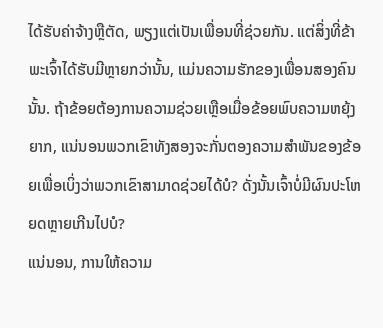ໄດ້ຮັບຄ່າຈ້າງຫຼືຕັດ, ພຽງແຕ່ເປັນເພື່ອນທີ່ຊ່ວຍກັນ. ແຕ່ສິ່ງທີ່ຂ້າພະເຈົ້າໄດ້ຮັບມີຫຼາຍກວ່ານັ້ນ, ແມ່ນຄວາມຮັກຂອງເພື່ອນສອງຄົນນັ້ນ. ຖ້າຂ້ອຍຕ້ອງການຄວາມຊ່ວຍເຫຼືອເມື່ອຂ້ອຍພົບຄວາມຫຍຸ້ງຍາກ, ແນ່ນອນພວກເຂົາທັງສອງຈະກັ່ນຕອງຄວາມສໍາພັນຂອງຂ້ອຍເພື່ອເບິ່ງວ່າພວກເຂົາສາມາດຊ່ວຍໄດ້ບໍ? ດັ່ງນັ້ນເຈົ້າບໍ່ມີຜົນປະໂຫຍດຫຼາຍເກີນໄປບໍ?
ແນ່ນອນ, ການໃຫ້ຄວາມ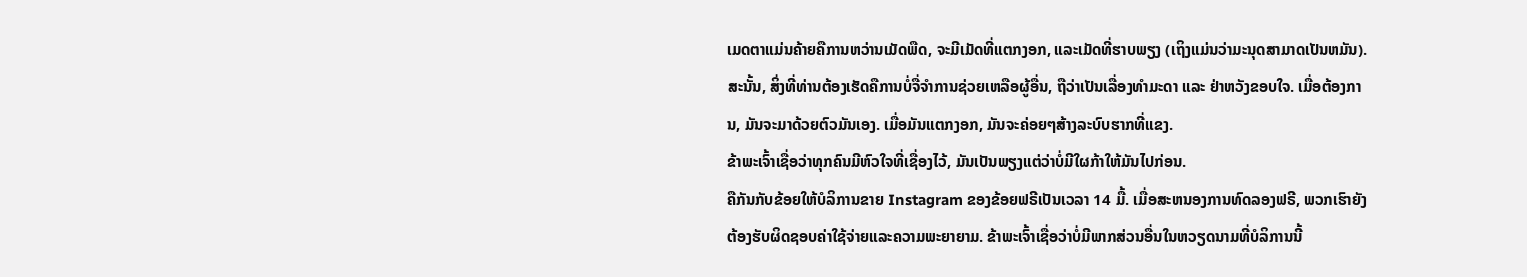ເມດຕາແມ່ນຄ້າຍຄືການຫວ່ານເມັດພືດ, ຈະມີເມັດທີ່ແຕກງອກ, ແລະເມັດທີ່ຮາບພຽງ (ເຖິງແມ່ນວ່າມະນຸດສາມາດເປັນຫມັນ). ສະນັ້ນ, ສິ່ງທີ່ທ່ານຕ້ອງເຮັດຄືການບໍ່ຈື່ຈຳການຊ່ວຍເຫລືອຜູ້ອື່ນ, ຖືວ່າເປັນເລື່ອງທຳມະດາ ແລະ ຢ່າຫວັງຂອບໃຈ. ເມື່ອຕ້ອງການ, ມັນຈະມາດ້ວຍຕົວມັນເອງ. ເມື່ອມັນແຕກງອກ, ມັນຈະຄ່ອຍໆສ້າງລະບົບຮາກທີ່ແຂງ.
ຂ້າພະເຈົ້າເຊື່ອວ່າທຸກຄົນມີຫົວໃຈທີ່ເຊື່ອງໄວ້, ມັນເປັນພຽງແຕ່ວ່າບໍ່ມີໃຜກ້າໃຫ້ມັນໄປກ່ອນ.
ຄືກັນກັບຂ້ອຍໃຫ້ບໍລິການຂາຍ Instagram ຂອງຂ້ອຍຟຣີເປັນເວລາ 14 ມື້. ເມື່ອສະຫນອງການທົດລອງຟຣີ, ພວກເຮົາຍັງຕ້ອງຮັບຜິດຊອບຄ່າໃຊ້ຈ່າຍແລະຄວາມພະຍາຍາມ. ຂ້າພະເຈົ້າເຊື່ອວ່າບໍ່ມີພາກສ່ວນອື່ນໃນຫວຽດນາມທີ່ບໍລິການນີ້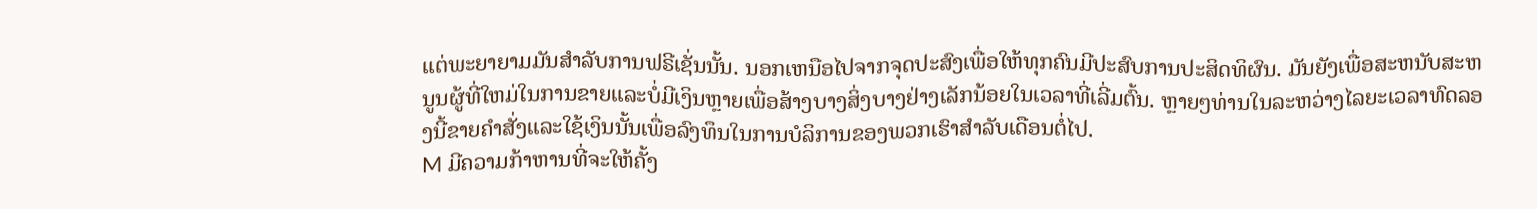ແຕ່ພະຍາຍາມມັນສໍາລັບການຟຣີເຊັ່ນນັ້ນ. ນອກເຫນືອໄປຈາກຈຸດປະສົງເພື່ອໃຫ້ທຸກຄົນມີປະສົບການປະສິດທິຜົນ. ມັນຍັງເພື່ອສະຫນັບສະຫນູນຜູ້ທີ່ໃຫມ່ໃນການຂາຍແລະບໍ່ມີເງິນຫຼາຍເພື່ອສ້າງບາງສິ່ງບາງຢ່າງເລັກນ້ອຍໃນເວລາທີ່ເລີ່ມຕົ້ນ. ຫຼາຍໆທ່ານໃນລະຫວ່າງໄລຍະເວລາທົດລອງນີ້ຂາຍຄໍາສັ່ງແລະໃຊ້ເງິນນັ້ນເພື່ອລົງທຶນໃນການບໍລິການຂອງພວກເຮົາສໍາລັບເດືອນຕໍ່ໄປ.
M ມີຄວາມກ້າຫານທີ່ຈະໃຫ້ຄັ້ງ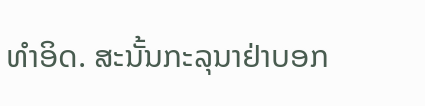ທໍາອິດ. ສະນັ້ນກະລຸນາຢ່າບອກ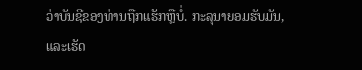ວ່າບັນຊີຂອງທ່ານຖືກແຮັກຫຼືບໍ່. ກະລຸນາຍອມຮັບມັນ, ແລະເຮັດ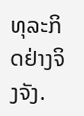ທຸລະກິດຢ່າງຈິງຈັງ.